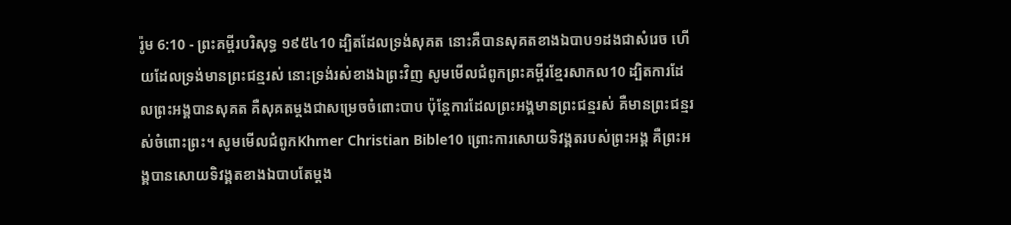រ៉ូម 6:10 - ព្រះគម្ពីរបរិសុទ្ធ ១៩៥៤10 ដ្បិតដែលទ្រង់សុគត នោះគឺបានសុគតខាងឯបាប១ដងជាសំរេច ហើយដែលទ្រង់មានព្រះជន្មរស់ នោះទ្រង់រស់ខាងឯព្រះវិញ សូមមើលជំពូកព្រះគម្ពីរខ្មែរសាកល10 ដ្បិតការដែលព្រះអង្គបានសុគត គឺសុគតម្ដងជាសម្រេចចំពោះបាប ប៉ុន្តែការដែលព្រះអង្គមានព្រះជន្មរស់ គឺមានព្រះជន្មរស់ចំពោះព្រះ។ សូមមើលជំពូកKhmer Christian Bible10 ព្រោះការសោយទិវង្គតរបស់ព្រះអង្គ គឺព្រះអង្គបានសោយទិវង្គតខាងឯបាបតែម្ដង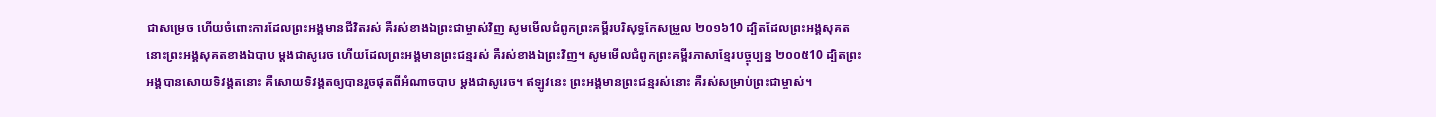ជាសម្រេច ហើយចំពោះការដែលព្រះអង្គមានជីវិតរស់ គឺរស់ខាងឯព្រះជាម្ចាស់វិញ សូមមើលជំពូកព្រះគម្ពីរបរិសុទ្ធកែសម្រួល ២០១៦10 ដ្បិតដែលព្រះអង្គសុគត នោះព្រះអង្គសុគតខាងឯបាប ម្ដងជាសូរេច ហើយដែលព្រះអង្គមានព្រះជន្មរស់ គឺរស់ខាងឯព្រះវិញ។ សូមមើលជំពូកព្រះគម្ពីរភាសាខ្មែរបច្ចុប្បន្ន ២០០៥10 ដ្បិតព្រះអង្គបានសោយទិវង្គតនោះ គឺសោយទិវង្គតឲ្យបានរួចផុតពីអំណាចបាប ម្ដងជាសូរេច។ ឥឡូវនេះ ព្រះអង្គមានព្រះជន្មរស់នោះ គឺរស់សម្រាប់ព្រះជាម្ចាស់។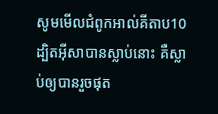សូមមើលជំពូកអាល់គីតាប10 ដ្បិតអ៊ីសាបានស្លាប់នោះ គឺស្លាប់ឲ្យបានរួចផុត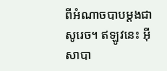ពីអំណាចបាបម្ដងជាសូរេច។ ឥឡូវនេះ អ៊ីសាបា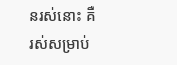នរស់នោះ គឺរស់សម្រាប់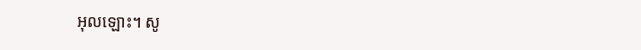អុលឡោះ។ សូ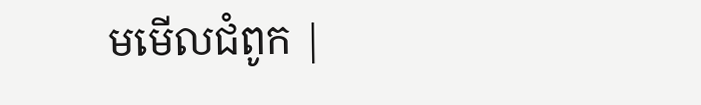មមើលជំពូក |